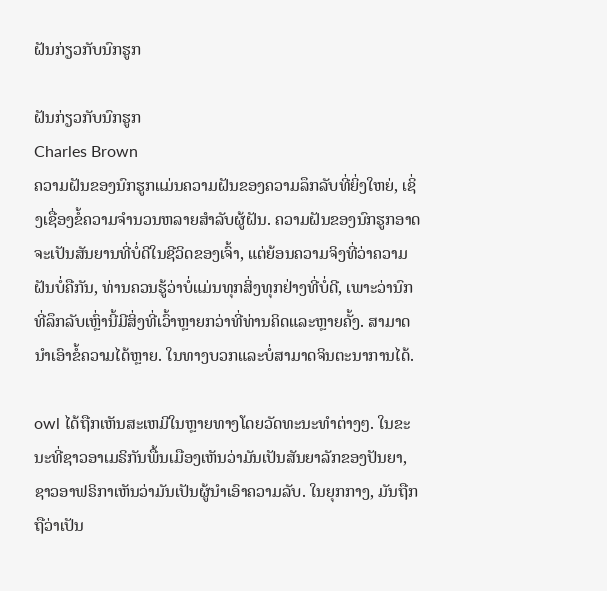ຝັນກ່ຽວກັບນົກຮູກ

ຝັນກ່ຽວກັບນົກຮູກ
Charles Brown
ຄວາມຝັນຂອງນົກຮູກແມ່ນຄວາມຝັນຂອງຄວາມລຶກລັບທີ່ຍິ່ງໃຫຍ່, ເຊິ່ງເຊື່ອງຂໍ້ຄວາມຈໍານວນຫລາຍສໍາລັບຜູ້ຝັນ. ຄວາມຝັນຂອງນົກຮູກອາດຈະເປັນສັນຍານທີ່ບໍ່ດີໃນຊີວິດຂອງເຈົ້າ, ແຕ່ຍ້ອນຄວາມຈິງທີ່ວ່າຄວາມຝັນບໍ່ຄືກັນ, ທ່ານຄວນຮູ້ວ່າບໍ່ແມ່ນທຸກສິ່ງທຸກຢ່າງທີ່ບໍ່ດີ, ເພາະວ່ານົກທີ່ລຶກລັບເຫຼົ່ານີ້ມີສິ່ງທີ່ເວົ້າຫຼາຍກວ່າທີ່ທ່ານຄິດແລະຫຼາຍຄັ້ງ. ສາມາດນໍາເອົາຂໍ້ຄວາມໄດ້ຫຼາຍ. ໃນທາງບວກແລະບໍ່ສາມາດຈິນຕະນາການໄດ້.

owl ໄດ້ຖືກເຫັນສະເຫມີໃນຫຼາຍທາງໂດຍວັດທະນະທໍາຕ່າງໆ. ໃນຂະນະທີ່ຊາວອາເມຣິກັນພື້ນເມືອງເຫັນວ່າມັນເປັນສັນຍາລັກຂອງປັນຍາ, ຊາວອາຟຣິກາເຫັນວ່າມັນເປັນຜູ້ນໍາເອົາຄວາມລັບ. ໃນຍຸກກາງ, ມັນຖືກຖືວ່າເປັນ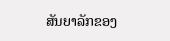ສັນຍາລັກຂອງ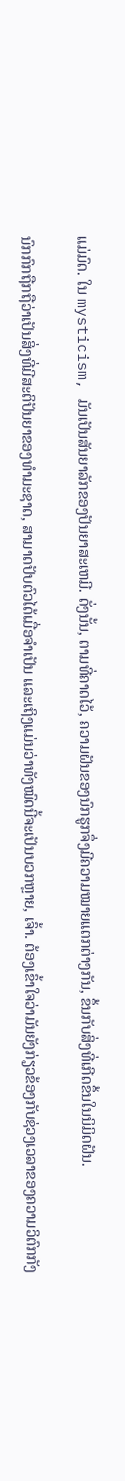ແມ່ມົດ. ໃນ mysticism, ມັນເປັນສັນຍາລັກຂອງປັນຍາສະເຫມີ. ດັ່ງນັ້ນ, ຕາມທີ່ຄາດໄວ້, ຄວາມຝັນຂອງນົກຮູກຈຶ່ງມີຄວາມໝາຍແຕກຕ່າງກັນ, ຂຶ້ນກັບສິ່ງທີ່ເກີດຂຶ້ນໃນນິມິດຝັນ.

ນົກກົກຖືກຖືວ່າເປັນສິ່ງທີ່ມີສະຕິປັນຍາຂອງທຳມະຊາດ, ສາມາດປັບຕົວໄດ້ເມື່ອຈຳເປັນ ແລະເຖິງແມ່ນວ່າທັງໝົດນີ້ຈະເປັນບວກຫຼາຍ, ເຈົ້າ. ຕ້ອງເຂົ້າໃຈວ່າມັນຍັງກ່ຽວຂ້ອງກັບຊ່ວງເວລາຂອງຄວາມວິຕົກກັງ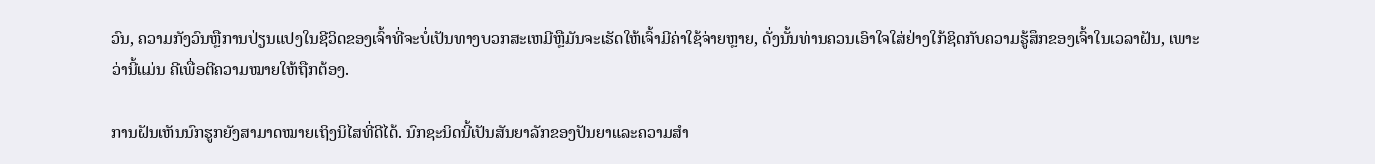ວົນ, ຄວາມກັງວົນຫຼືການປ່ຽນແປງໃນຊີວິດຂອງເຈົ້າທີ່ຈະບໍ່ເປັນທາງບວກສະເຫມີຫຼືມັນຈະເຮັດໃຫ້ເຈົ້າມີຄ່າໃຊ້ຈ່າຍຫຼາຍ, ດັ່ງນັ້ນທ່ານຄວນເອົາໃຈໃສ່ຢ່າງໃກ້ຊິດກັບຄວາມຮູ້ສຶກຂອງເຈົ້າໃນເວລາຝັນ, ເພາະວ່ານີ້ແມ່ນ ຄີເພື່ອຕີຄວາມໝາຍໃຫ້ຖືກຕ້ອງ.

ການຝັນເຫັນນົກຮູກຍັງສາມາດໝາຍເຖິງນິໄສທີ່ດີໄດ້. ນົກຊະນິດນີ້ເປັນສັນຍາລັກຂອງປັນຍາແລະຄວາມສໍາ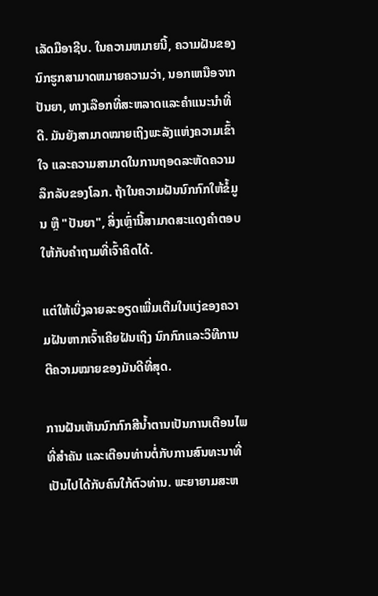ເລັດມືອາຊີບ. ໃນຄວາມຫມາຍນີ້, ຄວາມຝັນຂອງນົກຮູກສາມາດຫມາຍຄວາມວ່າ, ນອກເຫນືອຈາກປັນຍາ, ທາງເລືອກທີ່ສະຫລາດແລະຄໍາແນະນໍາທີ່ດີ. ມັນຍັງສາມາດໝາຍເຖິງພະລັງແຫ່ງຄວາມເຂົ້າໃຈ ແລະຄວາມສາມາດໃນການຖອດລະຫັດຄວາມລຶກລັບຂອງໂລກ. ຖ້າໃນຄວາມຝັນນົກກົກໃຫ້ຂໍ້ມູນ ຫຼື "ປັນຍາ", ສິ່ງເຫຼົ່ານີ້ສາມາດສະແດງຄຳຕອບໃຫ້ກັບຄຳຖາມທີ່ເຈົ້າຄິດໄດ້.

ແຕ່ໃຫ້ເບິ່ງລາຍລະອຽດເພີ່ມເຕີມໃນແງ່ຂອງຄວາມຝັນຫາກເຈົ້າເຄີຍຝັນເຖິງ ນົກກົກແລະວິທີການຕີຄວາມໝາຍຂອງມັນດີທີ່ສຸດ.

ການຝັນເຫັນນົກກົກສີນ້ຳຕານເປັນການເຕືອນໄພທີ່ສຳຄັນ ແລະເຕືອນທ່ານຕໍ່ກັບການສົນທະນາທີ່ເປັນໄປໄດ້ກັບຄົນໃກ້ຕົວທ່ານ. ພະຍາຍາມສະຫ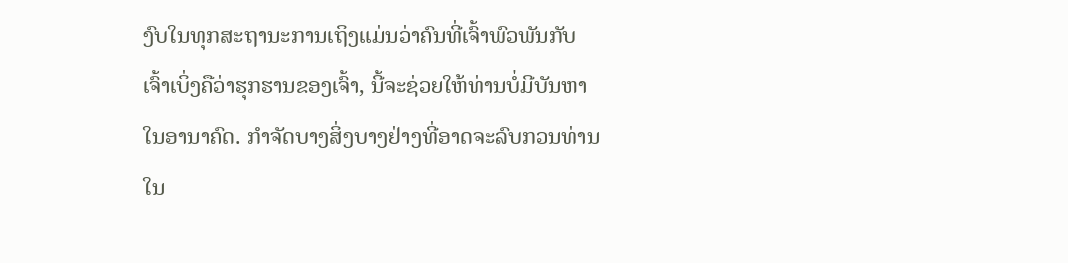ງົບໃນທຸກສະຖານະການເຖິງແມ່ນວ່າຄົນທີ່ເຈົ້າພົວພັນກັບເຈົ້າເບິ່ງຄືວ່າຮຸກຮານຂອງເຈົ້າ, ນີ້ຈະຊ່ວຍໃຫ້ທ່ານບໍ່ມີບັນຫາໃນອານາຄົດ. ກໍາຈັດບາງສິ່ງບາງຢ່າງທີ່ອາດຈະລົບກວນທ່ານໃນ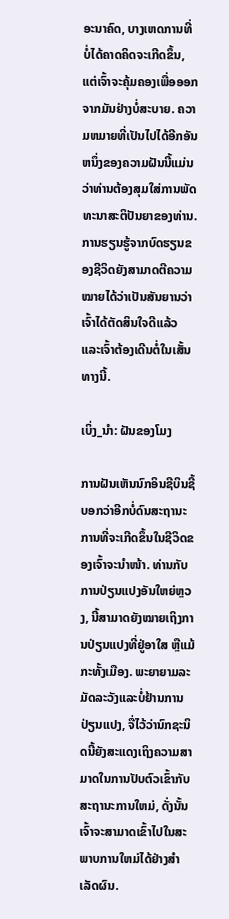ອະນາຄົດ, ບາງເຫດການທີ່ບໍ່ໄດ້ຄາດຄິດຈະເກີດຂຶ້ນ, ແຕ່ເຈົ້າຈະຄຸ້ມຄອງເພື່ອອອກຈາກມັນຢ່າງບໍ່ສະບາຍ. ຄວາມຫມາຍທີ່ເປັນໄປໄດ້ອີກອັນຫນຶ່ງຂອງຄວາມຝັນນີ້ແມ່ນວ່າທ່ານຕ້ອງສຸມໃສ່ການພັດທະນາສະຕິປັນຍາຂອງທ່ານ. ການຮຽນຮູ້ຈາກບົດຮຽນຂອງຊີວິດຍັງສາມາດຕີຄວາມໝາຍໄດ້ວ່າເປັນສັນຍານວ່າເຈົ້າໄດ້ຕັດສິນໃຈດີແລ້ວ ແລະເຈົ້າຕ້ອງເດີນຕໍ່ໃນເສັ້ນທາງນີ້.

ເບິ່ງ_ນຳ: ຝັນຂອງໂມງ

ການຝັນເຫັນນົກອິນຊີບິນຊີ້ບອກວ່າອີກບໍ່ດົນສະຖານະການທີ່ຈະເກີດຂຶ້ນໃນຊີວິດຂອງເຈົ້າຈະນຳໜ້າ. ທ່ານກັບການປ່ຽນແປງອັນໃຫຍ່ຫຼວງ, ນີ້ສາມາດຍັງໝາຍເຖິງການປ່ຽນແປງທີ່ຢູ່ອາໃສ ຫຼືແມ້ກະທັ້ງເມືອງ. ພະຍາຍາມລະມັດລະວັງແລະບໍ່ຢ້ານການປ່ຽນແປງ, ຈື່ໄວ້ວ່ານົກຊະນິດນີ້ຍັງສະແດງເຖິງຄວາມສາມາດໃນການປັບຕົວເຂົ້າກັບສະຖານະການໃຫມ່, ດັ່ງນັ້ນເຈົ້າຈະສາມາດເຂົ້າໄປໃນສະພາບການໃຫມ່ໄດ້ຢ່າງສໍາເລັດຜົນ.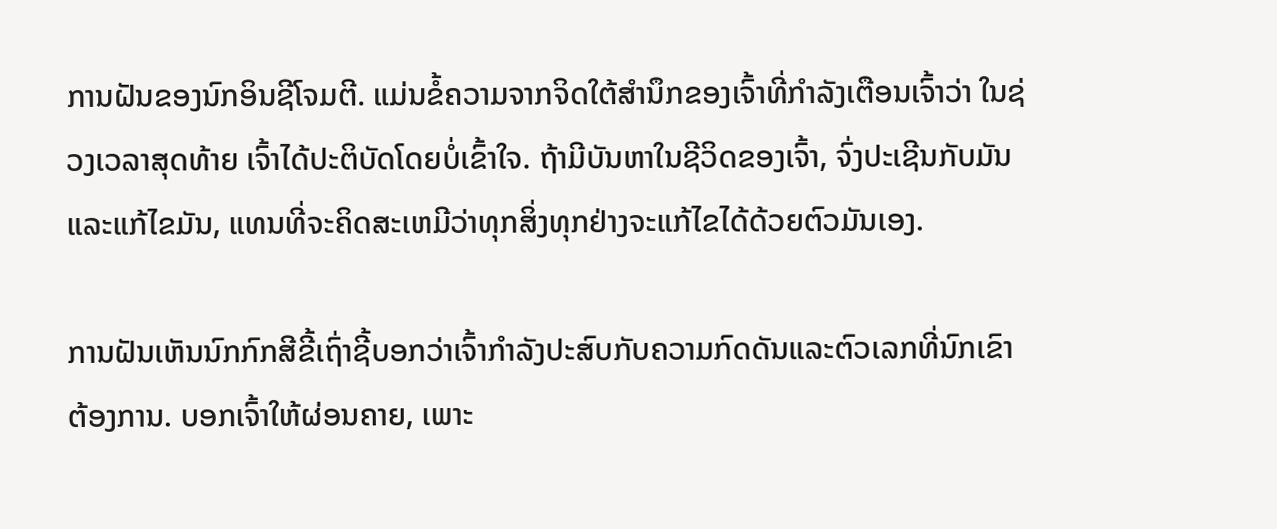ການຝັນຂອງນົກອິນຊີໂຈມຕີ. ແມ່ນຂໍ້ຄວາມຈາກຈິດໃຕ້ສຳນຶກຂອງເຈົ້າທີ່ກຳລັງເຕືອນເຈົ້າວ່າ ໃນຊ່ວງເວລາສຸດທ້າຍ ເຈົ້າໄດ້ປະຕິບັດໂດຍບໍ່ເຂົ້າໃຈ. ຖ້າມີບັນຫາໃນຊີວິດຂອງເຈົ້າ, ຈົ່ງປະເຊີນກັບມັນແລະແກ້ໄຂມັນ, ແທນທີ່ຈະຄິດສະເຫມີວ່າທຸກສິ່ງທຸກຢ່າງຈະແກ້ໄຂໄດ້ດ້ວຍຕົວມັນເອງ.

ການຝັນເຫັນນົກກົກສີຂີ້ເຖົ່າຊີ້ບອກວ່າເຈົ້າກໍາລັງປະສົບກັບຄວາມກົດດັນແລະຕົວເລກທີ່ນົກເຂົາຕ້ອງການ. ບອກເຈົ້າໃຫ້ຜ່ອນຄາຍ, ເພາະ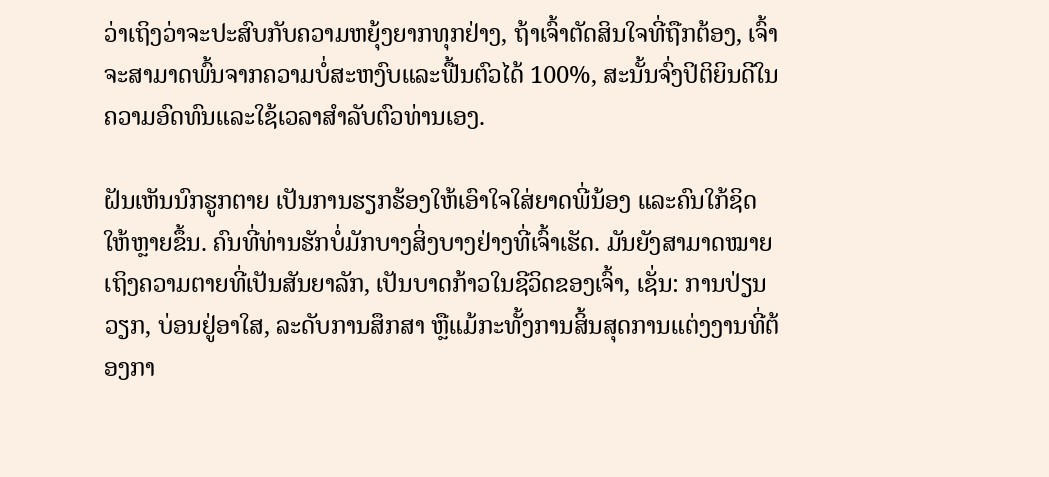ວ່າເຖິງວ່າຈະປະສົບກັບຄວາມຫຍຸ້ງຍາກທຸກຢ່າງ, ຖ້າເຈົ້າຕັດສິນໃຈທີ່ຖືກຕ້ອງ, ເຈົ້າຈະສາມາດພົ້ນຈາກຄວາມບໍ່ສະຫງົບແລະຟື້ນຕົວໄດ້ 100%, ສະນັ້ນຈົ່ງປິຕິຍິນດີໃນຄວາມອົດທົນແລະໃຊ້ເວລາສໍາລັບຕົວທ່ານເອງ.

ຝັນເຫັນນົກຮູກຕາຍ ເປັນການຮຽກຮ້ອງໃຫ້ເອົາໃຈໃສ່ຍາດພີ່ນ້ອງ ແລະຄົນໃກ້ຊິດໃຫ້ຫຼາຍຂຶ້ນ. ຄົນທີ່ທ່ານຮັກບໍ່ມັກບາງສິ່ງບາງຢ່າງທີ່ເຈົ້າເຮັດ. ມັນຍັງສາມາດໝາຍເຖິງຄວາມຕາຍທີ່ເປັນສັນຍາລັກ, ເປັນບາດກ້າວໃນຊີວິດຂອງເຈົ້າ, ເຊັ່ນ: ການປ່ຽນວຽກ, ບ່ອນຢູ່ອາໃສ, ລະດັບການສຶກສາ ຫຼືແມ້ກະທັ້ງການສິ້ນສຸດການແຕ່ງງານທີ່ຕ້ອງກາ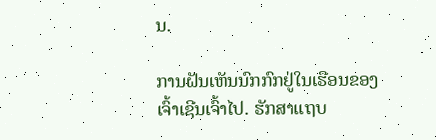ນ.

ການຝັນເຫັນນົກກົກຢູ່ໃນເຮືອນຂອງເຈົ້າເຊີນເຈົ້າໄປ. ຮັກສາແຖບ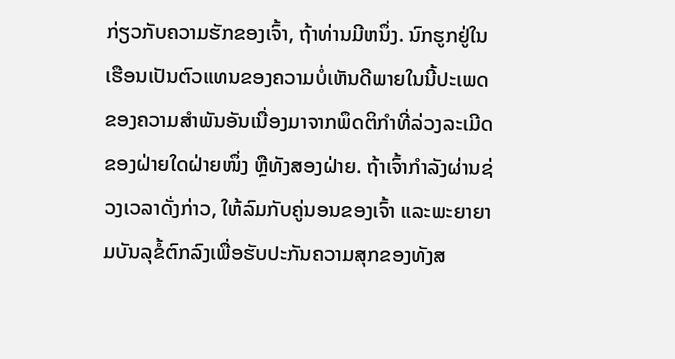ກ່ຽວກັບຄວາມຮັກຂອງເຈົ້າ, ຖ້າທ່ານມີຫນຶ່ງ. ນົກຮູກຢູ່ໃນເຮືອນເປັນຕົວແທນຂອງຄວາມບໍ່ເຫັນດີພາຍໃນນີ້ປະເພດຂອງຄວາມສຳພັນອັນເນື່ອງມາຈາກພຶດຕິກຳທີ່ລ່ວງລະເມີດຂອງຝ່າຍໃດຝ່າຍໜຶ່ງ ຫຼືທັງສອງຝ່າຍ. ຖ້າເຈົ້າກຳລັງຜ່ານຊ່ວງເວລາດັ່ງກ່າວ, ໃຫ້ລົມກັບຄູ່ນອນຂອງເຈົ້າ ແລະພະຍາຍາມບັນລຸຂໍ້ຕົກລົງເພື່ອຮັບປະກັນຄວາມສຸກຂອງທັງສ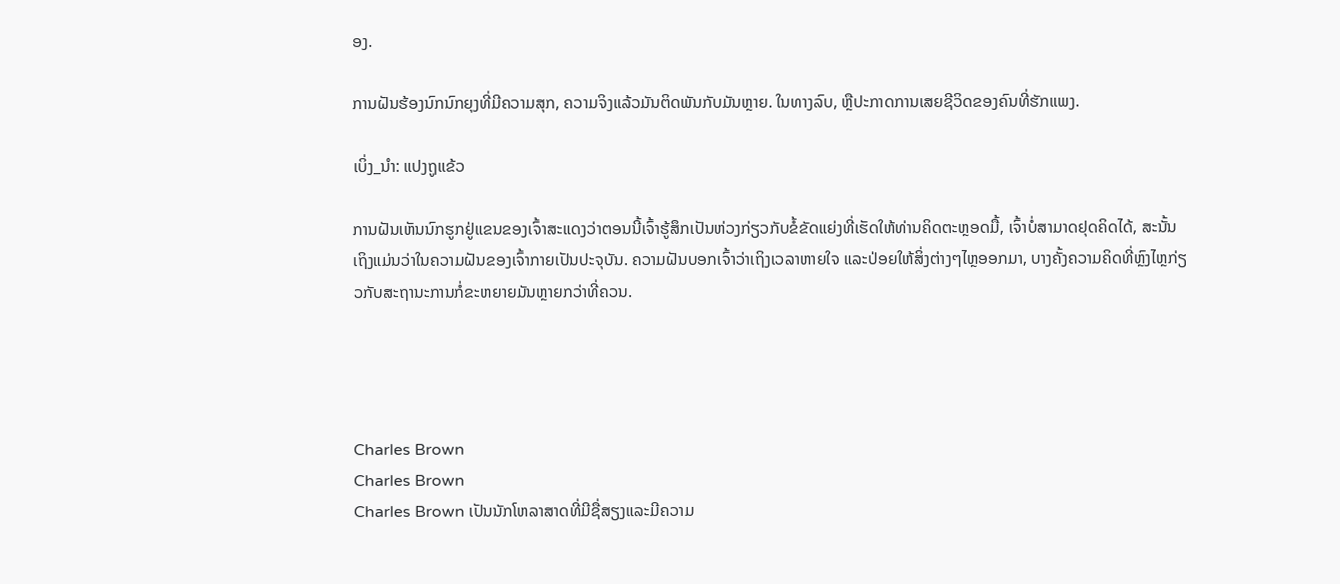ອງ.

ການຝັນຮ້ອງນົກນົກຍຸງທີ່ມີຄວາມສຸກ, ຄວາມຈິງແລ້ວມັນຕິດພັນກັບມັນຫຼາຍ. ໃນທາງລົບ, ຫຼືປະກາດການເສຍຊີວິດຂອງຄົນທີ່ຮັກແພງ.

ເບິ່ງ_ນຳ: ແປງຖູແຂ້ວ

ການຝັນເຫັນນົກຮູກຢູ່ແຂນຂອງເຈົ້າສະແດງວ່າຕອນນີ້ເຈົ້າຮູ້ສຶກເປັນຫ່ວງກ່ຽວກັບຂໍ້ຂັດແຍ່ງທີ່ເຮັດໃຫ້ທ່ານຄິດຕະຫຼອດມື້, ເຈົ້າບໍ່ສາມາດຢຸດຄິດໄດ້, ສະນັ້ນເຖິງແມ່ນວ່າໃນຄວາມຝັນຂອງເຈົ້າກາຍເປັນປະຈຸບັນ. ຄວາມຝັນບອກເຈົ້າວ່າເຖິງເວລາຫາຍໃຈ ແລະປ່ອຍໃຫ້ສິ່ງຕ່າງໆໄຫຼອອກມາ, ບາງຄັ້ງຄວາມຄິດທີ່ຫຼົງໄຫຼກ່ຽວກັບສະຖານະການກໍ່ຂະຫຍາຍມັນຫຼາຍກວ່າທີ່ຄວນ.




Charles Brown
Charles Brown
Charles Brown ເປັນນັກໂຫລາສາດທີ່ມີຊື່ສຽງແລະມີຄວາມ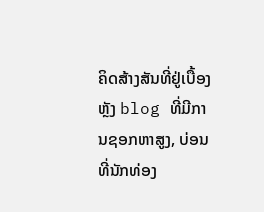ຄິດສ້າງສັນທີ່ຢູ່ເບື້ອງຫຼັງ blog ທີ່ມີການຊອກຫາສູງ, ບ່ອນທີ່ນັກທ່ອງ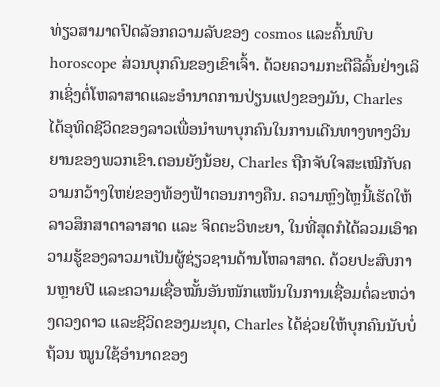ທ່ຽວສາມາດປົດລັອກຄວາມລັບຂອງ cosmos ແລະຄົ້ນພົບ horoscope ສ່ວນບຸກຄົນຂອງເຂົາເຈົ້າ. ດ້ວຍຄວາມກະຕືລືລົ້ນຢ່າງເລິກເຊິ່ງຕໍ່ໂຫລາສາດແລະອໍານາດການປ່ຽນແປງຂອງມັນ, Charles ໄດ້ອຸທິດຊີວິດຂອງລາວເພື່ອນໍາພາບຸກຄົນໃນການເດີນທາງທາງວິນຍານຂອງພວກເຂົາ.ຕອນຍັງນ້ອຍ, Charles ຖືກຈັບໃຈສະເໝີກັບຄວາມກວ້າງໃຫຍ່ຂອງທ້ອງຟ້າຕອນກາງຄືນ. ຄວາມຫຼົງໄຫຼນີ້ເຮັດໃຫ້ລາວສຶກສາດາລາສາດ ແລະ ຈິດຕະວິທະຍາ, ໃນທີ່ສຸດກໍໄດ້ລວມເອົາຄວາມຮູ້ຂອງລາວມາເປັນຜູ້ຊ່ຽວຊານດ້ານໂຫລາສາດ. ດ້ວຍປະສົບການຫຼາຍປີ ແລະຄວາມເຊື່ອໝັ້ນອັນໜັກແໜ້ນໃນການເຊື່ອມຕໍ່ລະຫວ່າງດວງດາວ ແລະຊີວິດຂອງມະນຸດ, Charles ໄດ້ຊ່ວຍໃຫ້ບຸກຄົນນັບບໍ່ຖ້ວນ ໝູນໃຊ້ອຳນາດຂອງ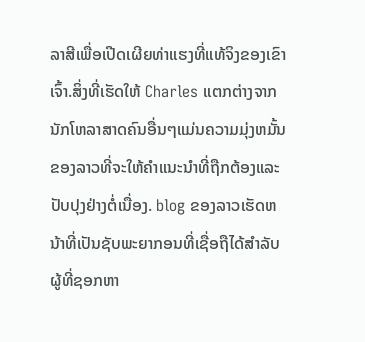ລາສີເພື່ອເປີດເຜີຍທ່າແຮງທີ່ແທ້ຈິງຂອງເຂົາເຈົ້າ.ສິ່ງທີ່ເຮັດໃຫ້ Charles ແຕກຕ່າງຈາກນັກໂຫລາສາດຄົນອື່ນໆແມ່ນຄວາມມຸ່ງຫມັ້ນຂອງລາວທີ່ຈະໃຫ້ຄໍາແນະນໍາທີ່ຖືກຕ້ອງແລະປັບປຸງຢ່າງຕໍ່ເນື່ອງ. blog ຂອງລາວເຮັດຫນ້າທີ່ເປັນຊັບພະຍາກອນທີ່ເຊື່ອຖືໄດ້ສໍາລັບຜູ້ທີ່ຊອກຫາ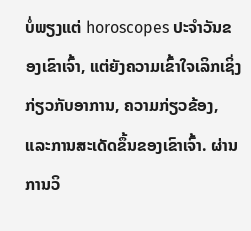ບໍ່ພຽງແຕ່ horoscopes ປະຈໍາວັນຂອງເຂົາເຈົ້າ, ແຕ່ຍັງຄວາມເຂົ້າໃຈເລິກເຊິ່ງກ່ຽວກັບອາການ, ຄວາມກ່ຽວຂ້ອງ, ແລະການສະເດັດຂຶ້ນຂອງເຂົາເຈົ້າ. ຜ່ານການວິ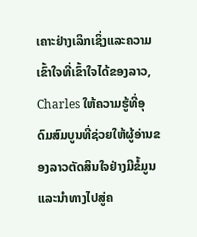ເຄາະຢ່າງເລິກເຊິ່ງແລະຄວາມເຂົ້າໃຈທີ່ເຂົ້າໃຈໄດ້ຂອງລາວ, Charles ໃຫ້ຄວາມຮູ້ທີ່ອຸດົມສົມບູນທີ່ຊ່ວຍໃຫ້ຜູ້ອ່ານຂອງລາວຕັດສິນໃຈຢ່າງມີຂໍ້ມູນແລະນໍາທາງໄປສູ່ຄ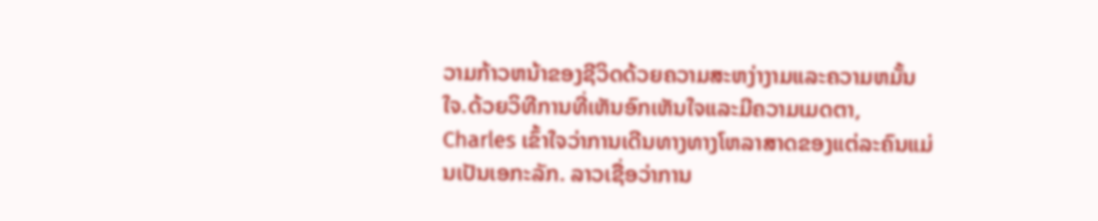ວາມກ້າວຫນ້າຂອງຊີວິດດ້ວຍຄວາມສະຫງ່າງາມແລະຄວາມຫມັ້ນໃຈ.ດ້ວຍວິທີການທີ່ເຫັນອົກເຫັນໃຈແລະມີຄວາມເມດຕາ, Charles ເຂົ້າໃຈວ່າການເດີນທາງທາງໂຫລາສາດຂອງແຕ່ລະຄົນແມ່ນເປັນເອກະລັກ. ລາວເຊື່ອວ່າການ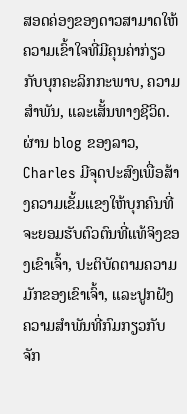ສອດຄ່ອງຂອງດາວສາມາດໃຫ້ຄວາມເຂົ້າໃຈທີ່ມີຄຸນຄ່າກ່ຽວກັບບຸກຄະລິກກະພາບ, ຄວາມສໍາພັນ, ແລະເສັ້ນທາງຊີວິດ. ຜ່ານ blog ຂອງລາວ, Charles ມີຈຸດປະສົງເພື່ອສ້າງຄວາມເຂັ້ມແຂງໃຫ້ບຸກຄົນທີ່ຈະຍອມຮັບຕົວຕົນທີ່ແທ້ຈິງຂອງເຂົາເຈົ້າ, ປະຕິບັດຕາມຄວາມມັກຂອງເຂົາເຈົ້າ, ແລະປູກຝັງຄວາມສໍາພັນທີ່ກົມກຽວກັບຈັກ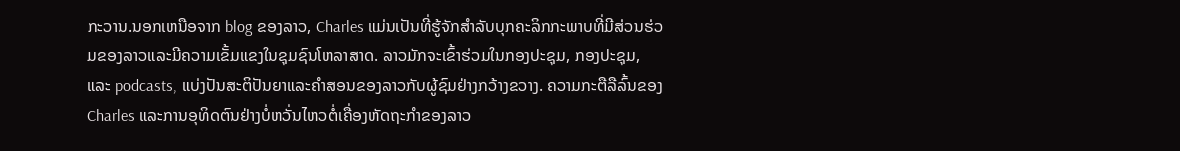ກະວານ.ນອກເຫນືອຈາກ blog ຂອງລາວ, Charles ແມ່ນເປັນທີ່ຮູ້ຈັກສໍາລັບບຸກຄະລິກກະພາບທີ່ມີສ່ວນຮ່ວມຂອງລາວແລະມີຄວາມເຂັ້ມແຂງໃນຊຸມຊົນໂຫລາສາດ. ລາວມັກຈະເຂົ້າຮ່ວມໃນກອງປະຊຸມ, ກອງປະຊຸມ, ແລະ podcasts, ແບ່ງປັນສະຕິປັນຍາແລະຄໍາສອນຂອງລາວກັບຜູ້ຊົມຢ່າງກວ້າງຂວາງ. ຄວາມກະຕືລືລົ້ນຂອງ Charles ແລະການອຸທິດຕົນຢ່າງບໍ່ຫວັ່ນໄຫວຕໍ່ເຄື່ອງຫັດຖະກໍາຂອງລາວ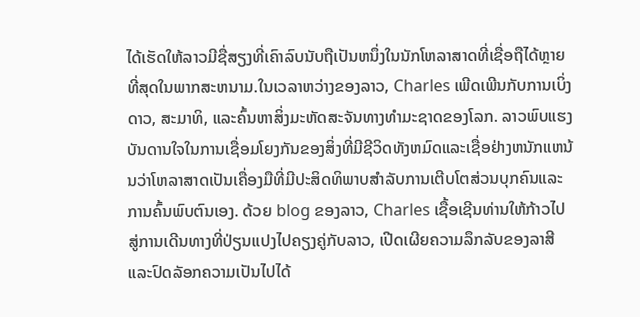ໄດ້ເຮັດໃຫ້ລາວມີຊື່ສຽງທີ່ເຄົາລົບນັບຖືເປັນຫນຶ່ງໃນນັກໂຫລາສາດທີ່ເຊື່ອຖືໄດ້ຫຼາຍທີ່ສຸດໃນພາກສະຫນາມ.ໃນເວລາຫວ່າງຂອງລາວ, Charles ເພີດເພີນກັບການເບິ່ງດາວ, ສະມາທິ, ແລະຄົ້ນຫາສິ່ງມະຫັດສະຈັນທາງທໍາມະຊາດຂອງໂລກ. ລາວພົບແຮງບັນດານໃຈໃນການເຊື່ອມໂຍງກັນຂອງສິ່ງທີ່ມີຊີວິດທັງຫມົດແລະເຊື່ອຢ່າງຫນັກແຫນ້ນວ່າໂຫລາສາດເປັນເຄື່ອງມືທີ່ມີປະສິດທິພາບສໍາລັບການເຕີບໂຕສ່ວນບຸກຄົນແລະການຄົ້ນພົບຕົນເອງ. ດ້ວຍ blog ຂອງລາວ, Charles ເຊື້ອເຊີນທ່ານໃຫ້ກ້າວໄປສູ່ການເດີນທາງທີ່ປ່ຽນແປງໄປຄຽງຄູ່ກັບລາວ, ເປີດເຜີຍຄວາມລຶກລັບຂອງລາສີແລະປົດລັອກຄວາມເປັນໄປໄດ້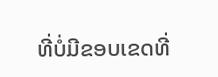ທີ່ບໍ່ມີຂອບເຂດທີ່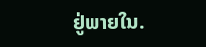ຢູ່ພາຍໃນ.